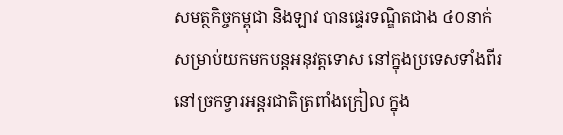សមត្ថកិច្ចកម្ពុជា និងឡាវ បានផ្ទេរទណ្ឌិតជាង ៤០នាក់ សម្រាប់យកមកបន្តអនុវត្តទោស នៅក្នុងប្រទេសទាំងពីរ នៅច្រកទ្វារអន្តរជាតិត្រពាំងក្រៀល ក្នុង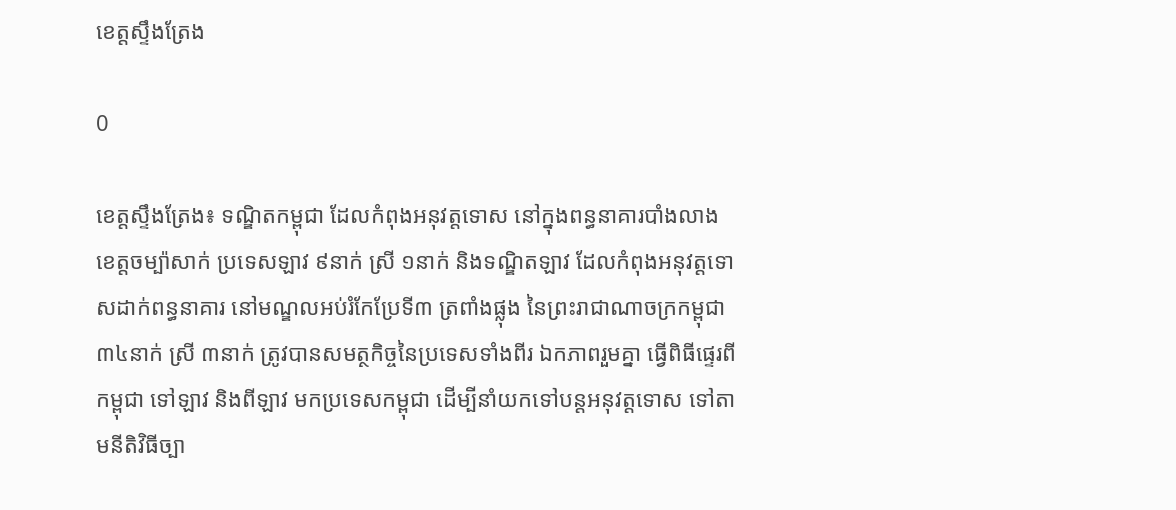ខេត្តស្ទឹងត្រែង

0

ខេត្តស្ទឹងត្រែង៖ ទណ្ឌិតកម្ពុជា ដែលកំពុងអនុវត្តទោស នៅក្នុងពន្ធនាគារបាំងលាង ខេត្តចម្ប៉ាសាក់ ប្រទេសឡាវ ៩នាក់ ស្រី ១នាក់ និងទណ្ឌិតឡាវ ដែលកំពុងអនុវត្តទោសដាក់ពន្ធនាគារ នៅមណ្ឌលអប់រំកែប្រែទី៣ ត្រពាំងផ្លុង នៃព្រះរាជាណាចក្រកម្ពុជា ៣៤នាក់ ស្រី ៣នាក់ ត្រូវបានសមត្ថកិច្ចនៃប្រទេសទាំងពីរ ឯកភាពរួមគ្នា ធ្វើពិធីផ្ទេរពីកម្ពុជា ទៅឡាវ និងពីឡាវ មកប្រទេសកម្ពុជា ដើម្បីនាំយកទៅបន្តអនុវត្តទោស ទៅតាមនីតិវិធីច្បា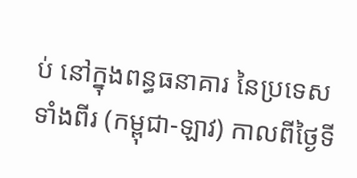ប់ នៅក្នុងពន្ធធនាគារ នៃប្រទេសទាំងពីរ (កម្ពុជា-ឡាវ) កាលពីថ្ងៃទី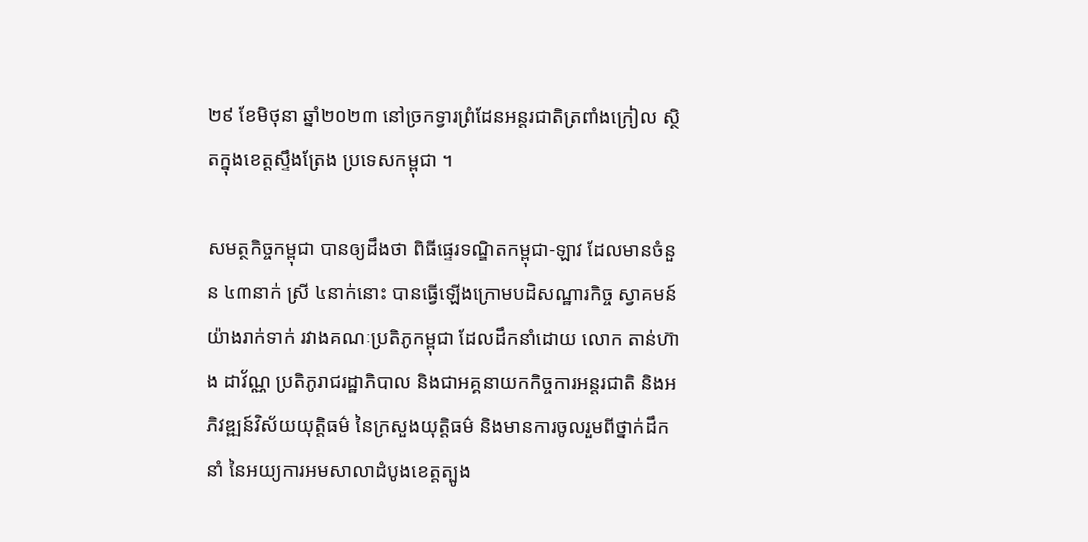២៩ ខែមិថុនា ឆ្នាំ២០២៣ នៅច្រកទ្វារព្រំដែនអន្តរជាតិត្រពាំងក្រៀល ស្ថិតក្នុងខេត្តស្ទឹងត្រែង ប្រទេសកម្ពុជា ។

សមត្ថកិច្ចកម្ពុជា បានឲ្យដឹងថា ពិធីផ្ទេរទណ្ឌិតកម្ពុជា-ឡាវ ដែលមានចំនួន ៤៣នាក់ ស្រី ៤នាក់នោះ បានធ្វើឡើងក្រោមបដិសណ្ឋារកិច្ច ស្វាគមន៍យ៉ាងរាក់ទាក់ រវាងគណៈប្រតិភូកម្ពុជា ដែលដឹកនាំដោយ លោក តាន់ហ៊ាង ដាវ័ណ្ណ ប្រតិភូរាជរដ្ឋាភិបាល និងជាអគ្គនាយកកិច្ចការអន្តរជាតិ និងអភិវឌ្ឍន៍វិស័យយុត្តិធម៌ នៃក្រសួងយុត្តិធម៌ និងមានការចូលរួមពីថ្នាក់ដឹកនាំ នៃអយ្យការអមសាលាដំបូងខេត្តត្បូង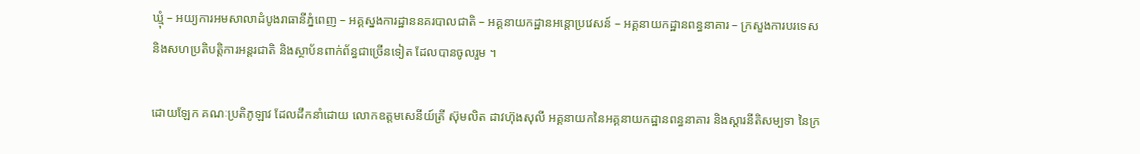ឃ្មុំ – អយ្យការអមសាលាដំបូងរាធានីភ្នំពេញ – អគ្គស្នងការដ្ឋាននគរបាលជាតិ – អគ្គនាយកដ្ឋានអន្តោប្រវេសន៍ – អគ្គនាយកដ្ឋានពន្ធនាគារ – ក្រសួងការបរទេស និងសហប្រតិបត្តិការអន្តរជាតិ និងស្ថាប័នពាក់ព័ន្ធជាច្រើនទៀត ដែលបានចូលរួម ។

ដោយឡែក គណៈប្រតិភូឡាវ ដែលដឹកនាំដោយ លោកឧត្តមសេនីយ៍ត្រី ស៊ុមលិត ដាវហ៊ុងសុលី អគ្គនាយកនៃអគ្គនាយកដ្ឋានពន្ធនាគារ និងស្ដារនីតិសម្បទា នៃក្រ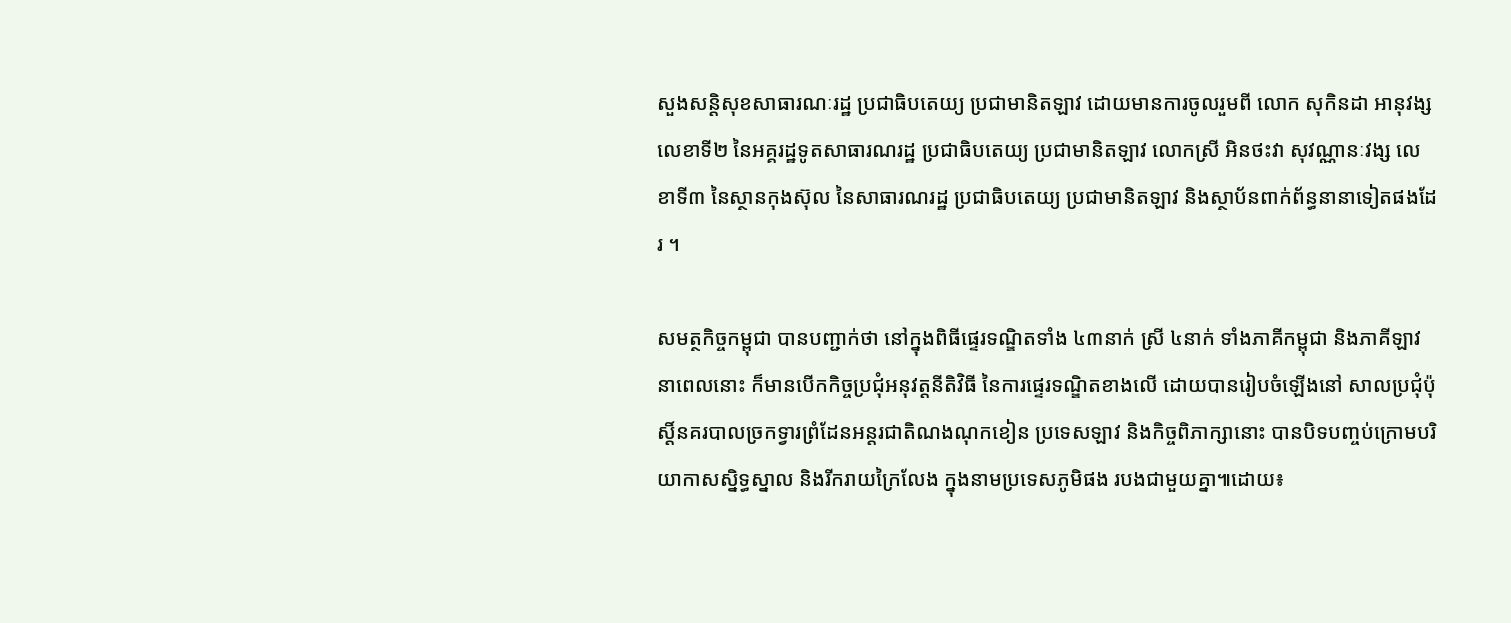សួងសន្តិសុខសាធារណៈរដ្ឋ ប្រជាធិបតេយ្យ ប្រជាមានិតឡាវ ដោយមានការចូលរួមពី លោក សុកិនដា អានុវង្ស លេខាទី២ នៃអគ្គរដ្ឋទូតសាធារណរដ្ឋ ប្រជាធិបតេយ្យ ប្រជាមានិតឡាវ លោកស្រី អិនថះវា សុវណ្ណានៈវង្ស លេខាទី៣ នៃស្ថានកុងស៊ុល នៃសាធារណរដ្ឋ ប្រជាធិបតេយ្យ ប្រជាមានិតឡាវ និងស្ថាប័នពាក់ព័ន្ធនានាទៀតផងដែរ ។

សមត្ថកិច្ចកម្ពុជា បានបញ្ជាក់ថា នៅក្នុងពិធីផ្ទេរទណ្ឌិតទាំង ៤៣នាក់ ស្រី ៤នាក់ ទាំងភាគីកម្ពុជា និងភាគីឡាវ នាពេលនោះ ក៏មានបើកកិច្ចប្រជុំអនុវត្តនីតិវិធី នៃការផ្ទេរទណ្ឌិតខាងលើ ដោយបានរៀបចំឡើងនៅ សាលប្រជុំប៉ុស្តិ៍នគរបាលច្រកទ្វារព្រំដែនអន្តរជាតិណងណុកខៀន ប្រទេសឡាវ និងកិច្ចពិភាក្សានោះ បានបិទបញ្ចប់ក្រោមបរិយាកាសស្និទ្ធស្នាល និងរីករាយក្រៃលែង ក្នុងនាមប្រទេសភូមិផង របងជាមួយគ្នា៕ដោយ៖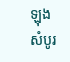ឡុង សំបូរ